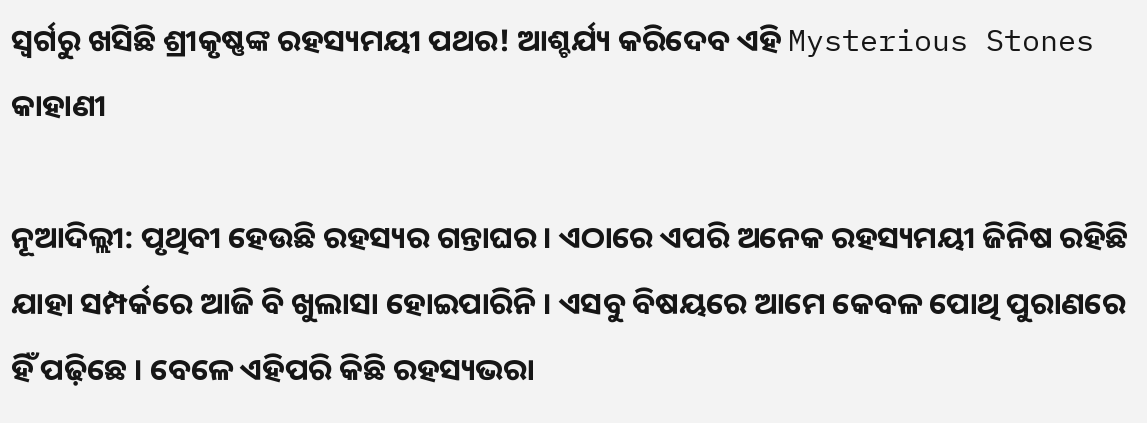ସ୍ୱର୍ଗରୁ ଖସିଛି ଶ୍ରୀକୃଷ୍ଣଙ୍କ ରହସ୍ୟମୟୀ ପଥର! ଆଶ୍ଚର୍ଯ୍ୟ କରିଦେବ ଏହି Mysterious Stones କାହାଣୀ

ନୂଆଦିଲ୍ଲୀ: ପୃଥିବୀ ହେଉଛି ରହସ୍ୟର ଗନ୍ତାଘର । ଏଠାରେ ଏପରି ଅନେକ ରହସ୍ୟମୟୀ ଜିନିଷ ରହିଛି ଯାହା ସମ୍ପର୍କରେ ଆଜି ବି ଖୁଲାସା ହୋଇପାରିନି । ଏସବୁ ବିଷୟରେ ଆମେ କେବଳ ପୋଥି ପୁରାଣରେ ହିଁ ପଢ଼ିଛେ । ବେଳେ ଏହିପରି କିଛି ରହସ୍ୟଭରା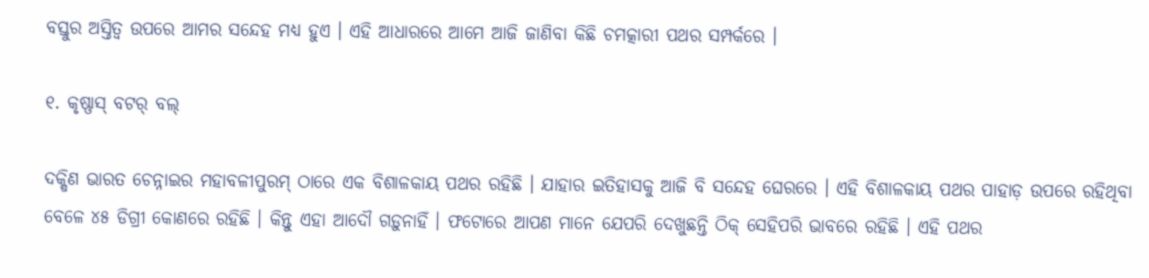ବସ୍ତୁର ଅସ୍ତିତ୍ୱ ଉପରେ ଆମର ସନ୍ଦେହ ମଧ୍ୟ ହୁଏ । ଏହି ଆଧାରରେ ଆମେ ଆଜି ଜାଣିବା କିଛି ଚମତ୍କାରୀ ପଥର ସମ୍ପର୍କରେ ।

୧. କୃଷ୍ଣାସ୍ ବଟର୍ ବଲ୍

ଦକ୍ଷିଣ ଭାରତ ଚେନ୍ନାଇର ମହାବଳୀପୁରମ୍ ଠାରେ ଏକ ବିଶାଳକାୟ ପଥର ରହିଛି । ଯାହାର ଇତିହାସକୁ ଆଜି ବି ସନ୍ଦେହ ଘେରରେ । ଏହି ବିଶାଳକାୟ ପଥର ପାହାଡ଼ ଉପରେ ରହିଥିବା ବେଳେ ୪୫ ଡିଗ୍ରୀ କୋଣରେ ରହିଛି । କିନ୍ତୁ ଏହା ଆଦୌ ଗଡ଼ୁନାହିଁ । ଫଟୋରେ ଆପଣ ମାନେ ଯେପରି ଦେଖୁଛନ୍ତି ଠିକ୍ ସେହିପରି ଭାବରେ ରହିଛି । ଏହି ପଥର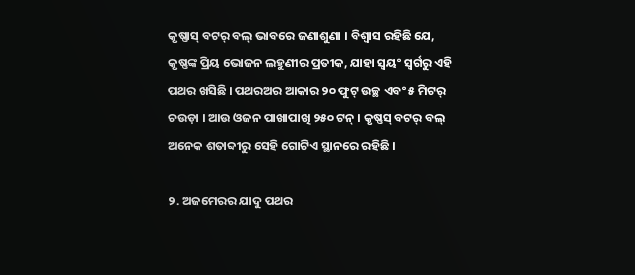କୃଷ୍ଣାସ୍ ବଟର୍ ବଲ୍ ଭାବରେ ଜଣାଶୁଣା । ବିଶ୍ୱାସ ରହିଛି ଯେ, କୃଷ୍ଣଙ୍କ ପ୍ରିୟ ଭୋଜନ ଲହୁଣୀର ପ୍ରତୀକ, ଯାହା ସ୍ୱୟଂ ସ୍ୱର୍ଗରୁ ଏହି ପଥର ଖସିଛି । ପଥରଅର ଆକାର ୨୦ ଫୁଟ୍ ଉଚ୍ଛ ଏବଂ ୫ ମିଟର୍ ଚଉଡ଼ା । ଆଉ ଓଜନ ପାଖାପାଖି ୨୫୦ ଟନ୍ । କୃଷ୍ଣସ୍ ବଟର୍ ବଲ୍ ଅନେକ ଶତାବ୍ଦୀରୁ ସେହି ଗୋଟିଏ ସ୍ଥାନରେ ରହିଛି ।

୨. ଅଜମେରର ଯାଦୁ ପଥର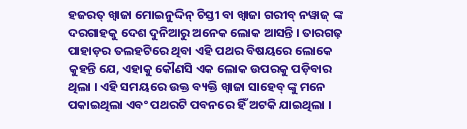ହଜରତ୍ ଖ୍ୱାଜା ମୋଇନୁଦ୍ଦିନ୍ ଚିସ୍ତୀ ବା ଖ୍ୱାଜା ଗରୀବ୍ ନୱାଜ୍ ଙ୍କ ଦରଗାହକୁ ଦେଶ ଦୁନିଆରୁ ଅନେକ ଲୋକ ଆସନ୍ତି । ତାରଗଢ଼ ପାହାଡ଼ର ତଲହଟିରେ ଥିବା ଏହି ପଥର ବିଷୟରେ ଲୋକେ କୁହନ୍ତି ଯେ, ଏହାକୁ କୌଣସି ଏକ ଲୋକ ଉପରକୁ ପଡ଼ିବାର ଥିଲା । ଏହି ସମୟରେ ଉକ୍ତ ବ୍ୟକ୍ତି ଖ୍ୱାଜା ସାହେବ୍ ଙ୍କୁ ମନେ ପକାଇଥିଲା ଏବଂ ପଥରଟି ପବନରେ ହିଁ ଅଟକି ଯାଇଥିଲା ।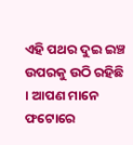ଏହି ପଥର ଦୁଇ ଇଞ୍ଚ ଉପରକୁ ଉଠି ରହିଛି । ଆପଣ ମାନେ ଫଟୋରେ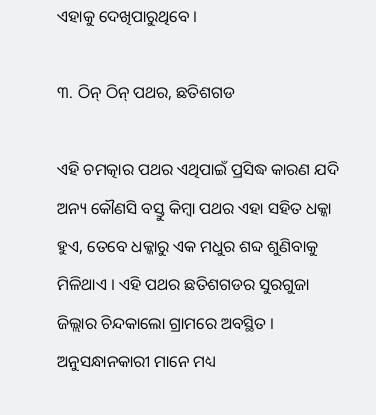ଏହାକୁ ଦେଖିପାରୁଥିବେ ।

୩. ଠିନ୍ ଠିନ୍ ପଥର, ଛତିଶଗଡ

ଏହି ଚମତ୍କାର ପଥର ଏଥିପାଇଁ ପ୍ରସିଦ୍ଧ କାରଣ ଯଦି ଅନ୍ୟ କୌଣସି ବସ୍ତୁ କିମ୍ବା ପଥର ଏହା ସହିତ ଧକ୍କା ହୁଏ, ତେବେ ଧକ୍କାରୁ ଏକ ମଧୁର ଶବ୍ଦ ଶୁଣିବାକୁ ମିଳିଥାଏ । ଏହି ପଥର ଛତିଶଗଡର ସୁରଗୁଜା ଜିଲ୍ଲାର ଚିନ୍ଦକାଲୋ ଗ୍ରାମରେ ଅବସ୍ଥିତ । ଅନୁସନ୍ଧାନକାରୀ ମାନେ ମଧ୍ୟ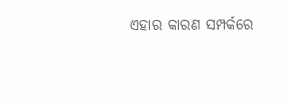ଏହାର କାରଣ ସମ୍ପର୍କରେ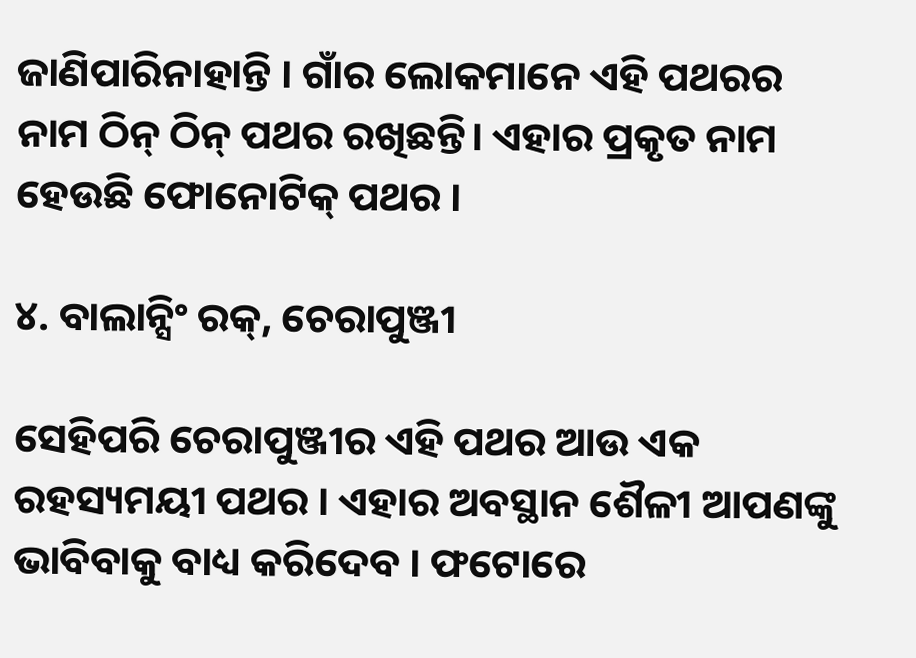ଜାଣିପାରିନାହାନ୍ତି । ଗାଁର ଲୋକମାନେ ଏହି ପଥରର ନାମ ଠିନ୍ ଠିନ୍ ପଥର ରଖିଛନ୍ତି। ଏହାର ପ୍ରକୃତ ନାମ ହେଉଛି ଫୋନୋଟିକ୍ ପଥର ।

୪. ବାଲାନ୍ସିଂ ରକ୍, ଚେରାପୁଞ୍ଜୀ

ସେହିପରି ଚେରାପୁଞ୍ଜୀର ଏହି ପଥର ଆଉ ଏକ ରହସ୍ୟମୟୀ ପଥର । ଏହାର ଅବସ୍ଥାନ ଶୈଳୀ ଆପଣଙ୍କୁ ଭାବିବାକୁ ବାଧ୍ୟ କରିଦେବ । ଫଟୋରେ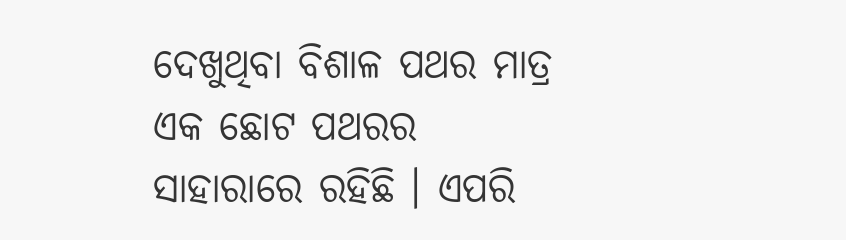ଦେଖୁଥିବା ବିଶାଳ ପଥର ମାତ୍ର ଏକ ଛୋଟ ପଥରର ସାହାରାରେ ରହିଛି । ଏପରି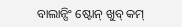ବାଲାନ୍ସିଂ ଷ୍ଟୋନ୍ ଖୁବ୍ କମ୍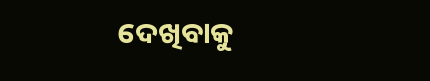ଦେଖିବାକୁ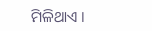ମିଳିଥାଏ ।